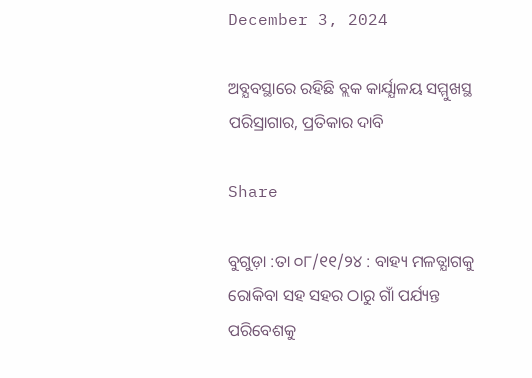December 3, 2024

ଅବ୍ଯବସ୍ଥାରେ ରହିଛି ବ୍ଲକ କାର୍ଯ୍ଯାଳୟ ସମ୍ମୁଖସ୍ଥ ପରିସ୍ରାଗାର, ପ୍ରତିକାର ଦାବି

Share

ବୁଗୁଡ଼ା :ତା ୦୮/୧୧/୨୪ : ବାହ୍ୟ ମଳତ୍ଯାଗକୁ ରୋକିବା ସହ ସହର ଠାରୁ ଗାଁ ପର୍ଯ୍ୟନ୍ତ ପରିବେଶକୁ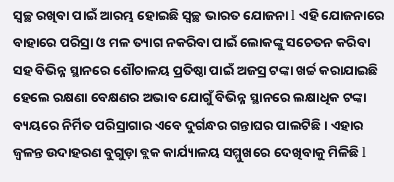ସ୍ବଚ୍ଛ ରଖିବା ପାଇଁ ଆରମ୍ଭ ହୋଇଛି ସ୍ୱଚ୍ଛ ଭାରତ ଯୋଜନା l ଏହି ଯୋଜନାରେ ବାହାରେ ପରିସ୍ରା ଓ ମଳ ତ୍ୟାଗ ନକରିବା ପାଇଁ ଲୋକଙ୍କୁ ସଚେତନ କରିବା ସହ ବିଭିନ୍ନ ସ୍ଥାନରେ ଶୌଚାଳୟ ପ୍ରତିଷ୍ଠା ପାଇଁ ଅଜସ୍ର ଟଙ୍କା ଖର୍ଚ୍ଚ କରାଯାଇଛି ହେଲେ ରକ୍ଷଣା ବେକ୍ଷଣର ଅଭାବ ଯୋଗୁଁ ବିଭିନ୍ନ ସ୍ଥାନରେ ଲକ୍ଷାଧିକ ଟଙ୍କା ବ୍ୟୟରେ ନିର୍ମିତ ପରିସ୍ରାଗାର ଏବେ ଦୁର୍ଗନ୍ଧର ଗନ୍ତାଘର ପାଲଟିଛି । ଏହାର ଜ୍ବଳନ୍ତ ଉଦାହରଣ ବୁଗୁଡ଼ା ବ୍ଲକ କାର୍ଯ୍ୟାଳୟ ସମ୍ମୁଖରେ ଦେଖିବାକୁ ମିଳିଛି l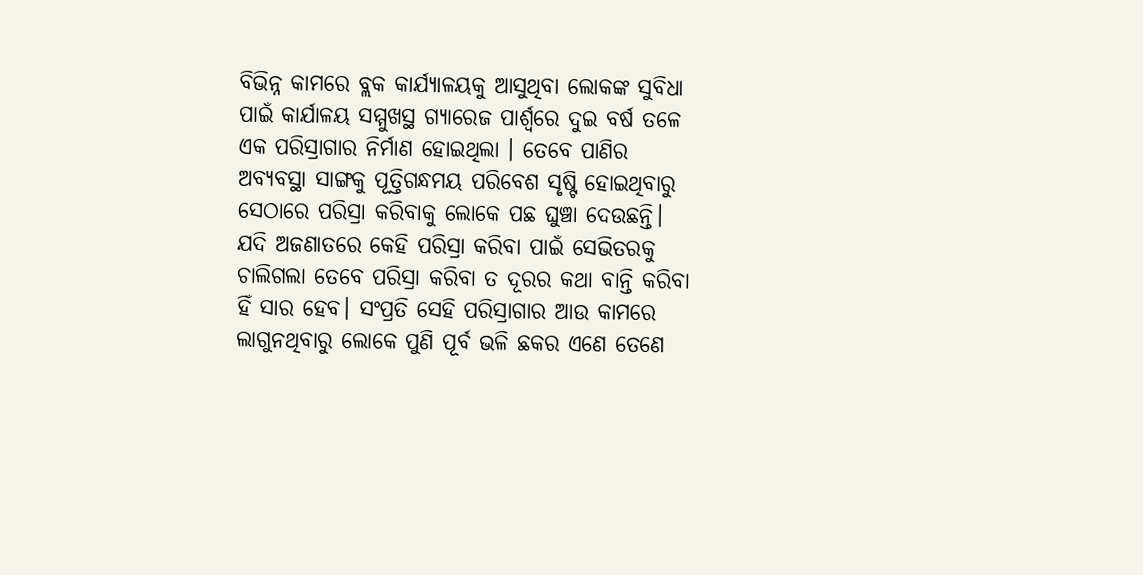ବିଭିନ୍ନ କାମରେ ବ୍ଲକ କାର୍ଯ୍ଯାଳୟକୁ ଆସୁଥିବା ଲୋକଙ୍କ ସୁବିଧା ପାଇଁ କାର୍ଯାଳୟ ସମ୍ମୁଖସ୍ଥ ଗ୍ଯାରେଜ ପାର୍ଶ୍ବରେ ଦୁଇ ବର୍ଷ ତଳେ ଏକ ପରିସ୍ରାଗାର ନିର୍ମାଣ ହୋଇଥିଲା । ତେବେ ପାଣିର ଅବ୍ୟବସ୍ଥା ସାଙ୍ଗକୁ ପୂତ୍ତିଗନ୍ଧମୟ ପରିବେଶ ସୃଷ୍ଟି ହୋଇଥିବାରୁ ସେଠାରେ ପରିସ୍ରା କରିବାକୁ ଲୋକେ ପଛ ଘୁଞ୍ଚା ଦେଉଛନ୍ତି। ଯଦି ଅଜଣାତରେ କେହି ପରିସ୍ରା କରିବା ପାଇଁ ସେଭିତରକୁ ଚାଲିଗଲା ତେବେ ପରିସ୍ରା କରିବା ତ ଦୂରର କଥା ବାନ୍ତି କରିବା ହିଁ ସାର ହେବ। ସଂପ୍ରତି ସେହି ପରିସ୍ରାଗାର ଆଉ କାମରେ ଲାଗୁନଥିବାରୁ ଲୋକେ ପୁଣି ପୂର୍ବ ଭଳି ଛକର ଏଣେ ତେଣେ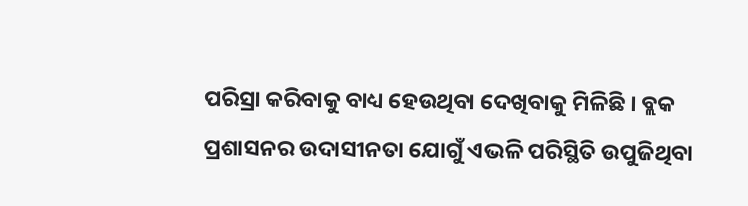ପରିସ୍ରା କରିବାକୁ ବାଧ୍ୟ ହେଉଥିବା ଦେଖିବାକୁ ମିଳିଛି । ବ୍ଲକ ପ୍ରଶାସନର ଉଦାସୀନତା ଯୋଗୁଁ ଏଭଳି ପରିସ୍ଥିତି ଉପୁଜିଥିବା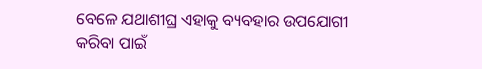ବେଳେ ଯଥାଶୀଘ୍ର ଏହାକୁ ବ୍ୟବହାର ଉପଯୋଗୀ କରିବା ପାଇଁ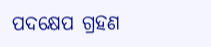ପଦକ୍ଷେପ ଗ୍ରହଣ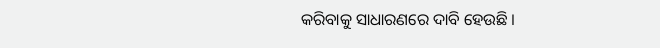କରିବାକୁ ସାଧାରଣରେ ଦାବି ହେଉଛି ।